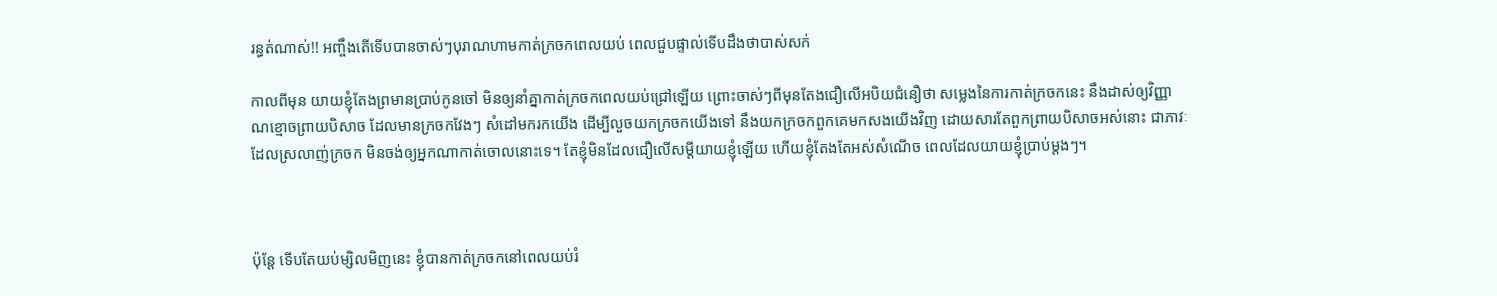រន្ធត់ណាស់!! អញ្ចឹងតើទើបបានចាស់ៗបុរាណហាមកាត់ក្រចកពេលយប់ ពេលជួបផ្ទាល់ទើបដឹងថាបាស់សក់

កាលពីមុន យាយខ្ញុំតែងព្រមានប្រាប់កូនចៅ មិនឲ្យនាំគ្នាកាត់ក្រចកពេលយប់ជ្រៅឡើយ ព្រោះចាស់ៗពីមុនតែងជឿលើអបិយជំនឿថា សម្លេងនៃការកាត់ក្រចកនេះ នឹងដាស់ឲ្យវិញ្ញាណខ្មោចព្រាយបិសាច ដែលមានក្រចកវែងៗ សំដៅមករកយើង ដើម្បីលួចយកក្រចកយើងទៅ នឹងយកក្រចកពួកគេមកសងយើងវិញ ដោយសារតែពួកព្រាយបិសាចអស់នោះ ជាភាវៈដែលស្រលាញ់ក្រចក មិនចង់ឲ្យអ្នកណាកាត់ចោលនោះទេ។ តែខ្ញុំមិនដែលជឿលើសម្តីយាយខ្ញុំឡើយ ហើយខ្ញុំតែងតែអស់សំណើច ពេលដែលយាយខ្ញុំប្រាប់ម្តងៗ។



ប៉ុន្តែ ទើបតែយប់ម្សិលមិញនេះ ខ្ញុំបានកាត់ក្រចកនៅពេលយប់រំ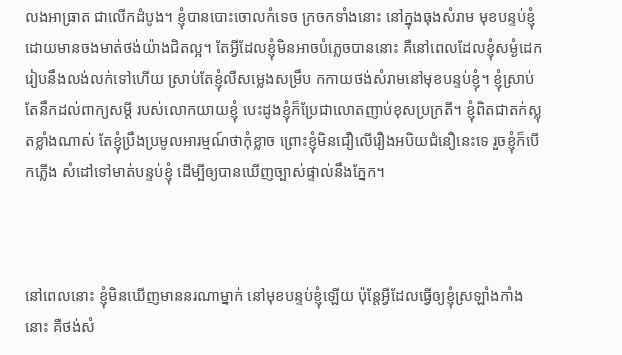លងអាធ្រាត ជាលើកដំបូង។ ខ្ញុំបានបោះចោលកំទេច ក្រចកទាំងនោះ នៅក្នុងធុងសំរាម មុខបន្ទប់ខ្ញុំ ដោយមានចងមាត់ថង់យ៉ាងជិតល្អ។ តែអ្វីដែលខ្ញុំមិនអាចបំភ្លេចបាននោះ គឺនៅពេលដែលខ្ញុំសម្ងំដេក រៀបនឹងលង់លក់ទៅហើយ ស្រាប់តែខ្ញុំលឺសម្លេងសម្រឹប កកាយថង់សំរាមនៅមុខបន្ទប់ខ្ញុំ។ ខ្ញុំស្រាប់តែនឹកដល់ពាក្យសម្តី របស់លោកយាយខ្ញុំ បេះដូងខ្ញុំក៏ប្រែជាលោតញាប់ខុសប្រក្រតី។ ខ្ញុំពិតជាតក់ស្លុតខ្លាំងណាស់ តែខ្ញុំប្រឹងប្រមូលអារម្មណ៍ថាកុំខ្លាច ព្រោះខ្ញុំមិនជឿលើរឿងអបិយជំនឿនេះទេ រួចខ្ញុំក៏បើកភ្លើង សំដៅទៅមាត់បន្ទប់ខ្ញុំ ដើម្បីឲ្យបានឃើញច្បាស់ផ្ទាល់នឹងភ្នែក។



នៅពេលនោះ ខ្ញុំមិនឃើញមាននរណាម្នាក់ នៅមុខបន្ទប់ខ្ញុំឡើយ ប៉ុន្តែអ្វីដែលធ្វើឲ្យខ្ញុំស្រឡាំងកាំងនោះ គឺថង់សំ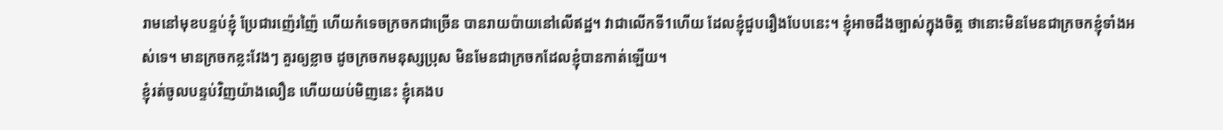រាមនៅមុខបន្ទប់ខ្ញុំ ប្រែជារញ៉េរញ៉ៃ ហើយកំទេចក្រចកជាច្រើន បានរាយប៉ាយនៅលើឥដ្ឋ។ វាជាលើកទី1ហើយ ដែលខ្ញុំជួបរឿងបែបនេះ។ ខ្ញុំអាចដឹងច្បាស់ក្នុងចិត្ត ថានោះមិនមែនជាក្រចកខ្ញុំទាំងអស់ទេ។ មានក្រចកខ្លះវែងៗ គួរឲ្យខ្លាច ដូចក្រចកមនុស្សប្រុស មិនមែនជាក្រចកដែលខ្ញុំបានកាត់ឡើយ។
ខ្ញុំរត់ចូលបន្ទប់វិញយ៉ាងលឿន ហើយយប់មិញនេះ ខ្ញុំគេងប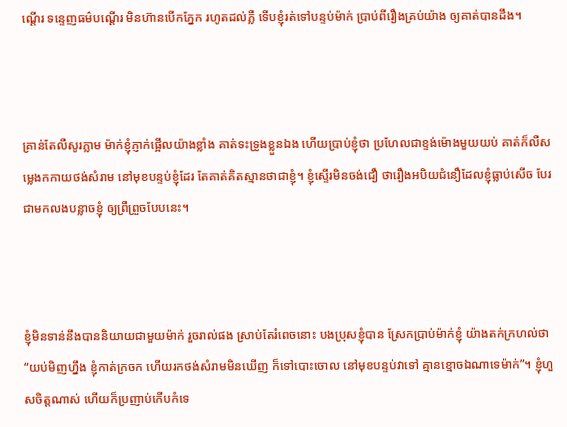ណ្តើរ ទន្ទេញធម៌បណ្តើរ មិនហ៊ានបើកភ្នែក រហូតដល់ភ្លឺ ទើបខ្ញុំរត់ទៅបន្ទប់ម៉ាក់ ប្រាប់ពីរឿងគ្រប់យ៉ាង ឲ្យគាត់បានដឹង។



គ្រាន់តែលឺសូរភ្លាម ម៉ាក់ខ្ញុំភ្ញាក់ផ្អើលយ៉ាងខ្លាំង គាត់ទះទ្រូងខ្លួនឯង ហើយប្រាប់ខ្ញុំថា ប្រហែលជាខ្ទង់ម៉ោងមួយយប់ គាត់ក៏លឺសម្លេងកកាយថង់សំរាម នៅមុខបន្ទប់ខ្ញុំដែរ តែគាត់គិតស្មានថាជាខ្ញុំ។ ខ្ញុំស្ទើរមិនចង់ជឿ ថារឿងអបិយជំនឿដែលខ្ញុំធ្លាប់សើច បែរជាមកលងបន្លាចខ្ញុំ ឲ្យព្រឺព្រួចបែបនេះ។



ខ្ញុំមិនទាន់នឹងបាននិយាយជាមួយម៉ាក់ រួចរាល់ផង ស្រាប់តែរំពេចនោះ បងប្រុសខ្ញុំបាន ស្រែកប្រាប់ម៉ាក់ខ្ញុំ យ៉ាងតក់ក្រហល់ថា “យប់មិញហ្នឹង ខ្ញុំកាត់ក្រចក ហើយរកថង់សំរាមមិនឃើញ ក៏ទៅបោះចោល នៅមុខបន្ទប់វាទៅ គ្មានខ្មោចឯណាទេម៉ាក់”។ ខ្ញុំហួសចិត្តណាស់ ហើយក៏ប្រញាប់កើបកំទេ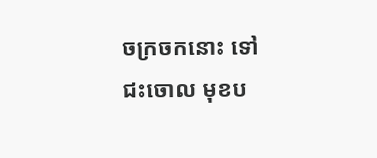ចក្រចកនោះ ទៅជះចោល មុខប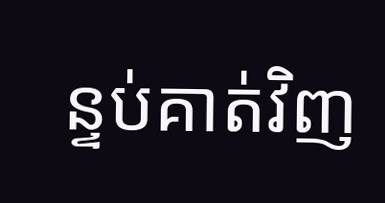ន្ទប់គាត់វិញ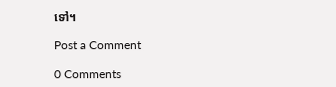ទៅ។

Post a Comment

0 Comments